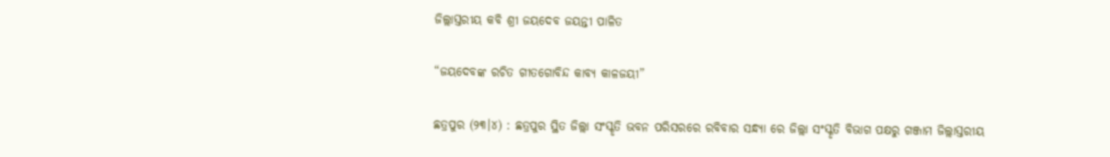ଜିଲ୍ଲାସ୍ତରୀୟ କବି ଶ୍ରୀ ଜୟଦେବ ଜୟନ୍ତୀ ପାଳିତ

“ଜୟଦେବଙ୍କ ରଚିତ ଗୀତଗୋବିନ୍ଦ କାବ୍ୟ କାଳଜୟୀ”

ଛତ୍ରପୁର (୨୩।୪) : ଛତ୍ରପୁର ସ୍ଥିତ ଜିଲ୍ଲା ସଂସ୍କୃତି ଭବନ ପରିସରରେ ରବିବାର ସନ୍ଧ୍ୟା ରେ ଜିଲ୍ଲା ସଂସ୍କୃତି ବିଭାଗ ପକ୍ଷରୁ ଗଞ୍ଜାମ ଜିଲ୍ଲାସ୍ତରୀୟ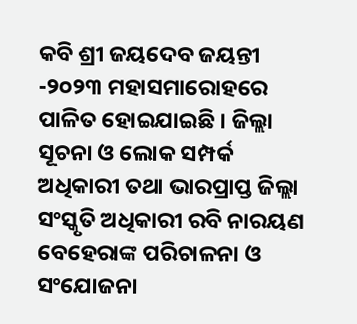କବି ଶ୍ରୀ ଜୟଦେବ ଜୟନ୍ତୀ -୨୦୨୩ ମହାସମାରୋହରେ ପାଳିତ ହୋଇଯାଇଛି । ଜିଲ୍ଲା ସୂଚନା ଓ ଲୋକ ସମ୍ପର୍କ ଅଧିକାରୀ ତଥା ଭାରପ୍ରାପ୍ତ ଜିଲ୍ଲା ସଂସ୍କୃତି ଅଧିକାରୀ ରବି ନାରୟଣ ବେହେରାଙ୍କ ପରିଚାଳନା ଓ ସଂଯୋଜନା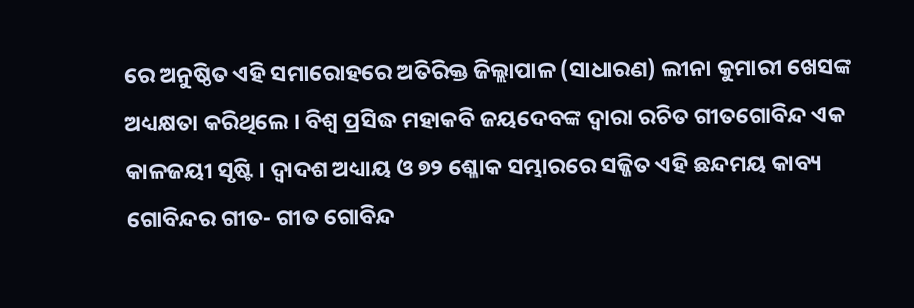ରେ ଅନୁଷ୍ଠିତ ଏହି ସମାରୋହରେ ଅତିରିକ୍ତ ଜିଲ୍ଲାପାଳ (ସାଧାରଣ) ଲୀନା କୁମାରୀ ଖେସଙ୍କ ଅଧ୍ୟକ୍ଷତା କରିଥିଲେ । ବିଶ୍ଵ ପ୍ରସିଦ୍ଧ ମହାକବି ଜୟଦେବଙ୍କ ଦ୍ୱାରା ରଚିତ ଗୀତଗୋବିନ୍ଦ ଏକ କାଳଜୟୀ ସୃଷ୍ଟି । ଦ୍ଵାଦଶ ଅଧ୍ୟାୟ ଓ ୭୨ ଶ୍ଳୋକ ସମ୍ଭାରରେ ସଜ୍ଜିତ ଏହି ଛନ୍ଦମୟ କାବ୍ୟ ଗୋବିନ୍ଦର ଗୀତ- ଗୀତ ଗୋବିନ୍ଦ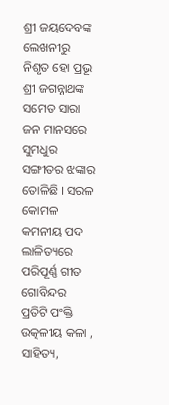ଶ୍ରୀ ଜୟଦେବଙ୍କ ଲେଖନୀରୁ ନିଶୃତ ହୋ ପ୍ରଭୂ ଶ୍ରୀ ଜଗନ୍ନାଥଙ୍କ ସମେତ ସାରା ଜନ ମାନସରେ ସୁମଧୁର ସଙ୍ଗୀତର ଝଙ୍କାର ତୋଳିଛି । ସରଳ କୋମଳ କମନୀୟ ପଦ ଲାଳିତ୍ୟରେ ପରିପୂର୍ଣ୍ଣ ଗୀତ ଗୋବିନ୍ଦର ପ୍ରତିଟି ପଂକ୍ତି ଉତ୍କଳୀୟ କଳା , ସାହିତ୍ୟ,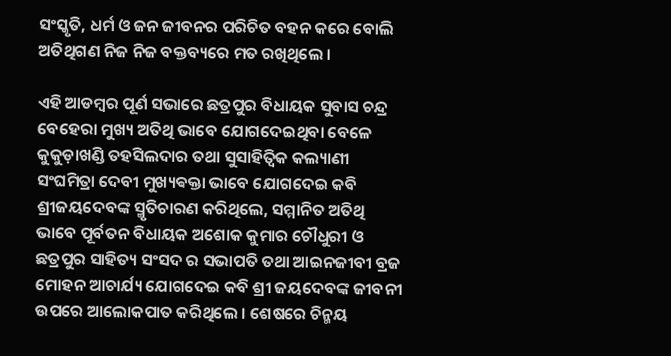ସଂସ୍କୃତି, ଧର୍ମ ଓ ଜନ ଜୀବନର ପରିଚିତ ବହନ କରେ ବୋଲି ଅତିଥିଗଣ ନିଜ ନିଜ ବକ୍ତବ୍ୟରେ ମତ ରଖିଥିଲେ ।

ଏହି ଆଡମ୍ବର ପୂର୍ଣ ସଭାରେ ଛତ୍ରପୁର ବିଧାୟକ ସୁବାସ ଚନ୍ଦ୍ର ବେହେରା ମୁଖ୍ୟ ଅତିଥି ଭାବେ ଯୋଗଦେଇଥିବା ବେଳେ କୁକୁଡ଼ାଖଣ୍ଡି ତହସିଲଦାର ତଥା ସୁସାହିତ୍ଵିକ କଲ୍ୟାଣୀ ସଂଘମିତ୍ରା ଦେବୀ ମୁଖ୍ୟଵକ୍ତା ଭାବେ ଯୋଗଦେଇ କବି ଶ୍ରୀଜୟଦେବଙ୍କ ସ୍ମୃତିଚାରଣ କରିଥିଲେ, ସମ୍ମାନିତ ଅତିଥି ଭାବେ ପୂର୍ବତନ ବିଧାୟକ ଅଶୋକ କୁମାର ଚୌଧୁରୀ ଓ ଛତ୍ରପୁର ସାହିତ୍ୟ ସଂସଦ ର ସଭାପତି ତଥା ଆଇନଜୀବୀ ବ୍ରଜ ମୋହନ ଆଚାର୍ଯ୍ୟ ଯୋଗଦେଇ କବି ଶ୍ରୀ ଜୟଦେବଙ୍କ ଜୀବନୀ ଉପରେ ଆଲୋକପାତ କରିଥିଲେ । ଶେଷରେ ଚିନ୍ମୟ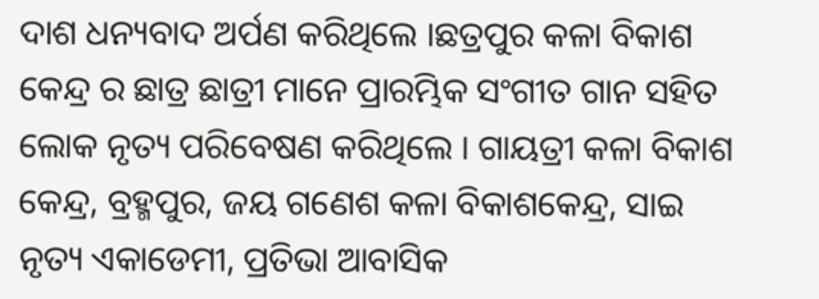ଦାଶ ଧନ୍ୟବାଦ ଅର୍ପଣ କରିଥିଲେ ।ଛତ୍ରପୁର କଳା ବିକାଶ କେନ୍ଦ୍ର ର ଛାତ୍ର ଛାତ୍ରୀ ମାନେ ପ୍ରାରମ୍ଭିକ ସଂଗୀତ ଗାନ ସହିତ ଲୋକ ନୃତ୍ୟ ପରିବେଷଣ କରିଥିଲେ । ଗାୟତ୍ରୀ କଳା ବିକାଶ କେନ୍ଦ୍ର, ବ୍ରହ୍ମପୁର, ଜୟ ଗଣେଶ କଳା ବିକାଶକେନ୍ଦ୍ର, ସାଇ ନୃତ୍ୟ ଏକାଡେମୀ, ପ୍ରତିଭା ଆବାସିକ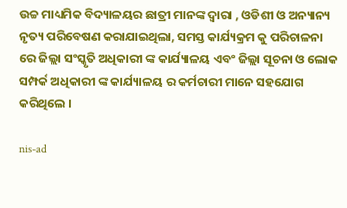ଉଚ୍ଚ ମାଧ୍ୟମିକ ବିଦ୍ୟାଳୟର ଛାତ୍ରୀ ମାନଙ୍କ ଦ୍ୱାରା , ଓଡିଶୀ ଓ ଅନ୍ୟାନ୍ୟ ନୃତ୍ୟ ପରିବେଷଣ କରାଯାଇଥିଲା, ସମସ୍ତ କାର୍ଯ୍ୟକ୍ରମ କୁ ପରିଚାଳନା ରେ ଜିଲ୍ଲା ସଂସ୍କୃତି ଅଧିକାରୀ ଙ୍କ କାର୍ଯ୍ୟାଳୟ ଏବଂ ଜିଲ୍ଲା ସୂଚନା ଓ ଲୋକ ସମ୍ପର୍କ ଅଧିକାରୀ ଙ୍କ କାର୍ଯ୍ୟାଳୟ ର କର୍ମଚାରୀ ମାନେ ସହଯୋଗ କରିଥିଲେ ।

nis-ad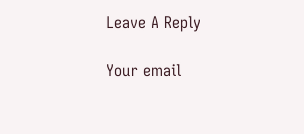Leave A Reply

Your email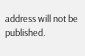address will not be published.